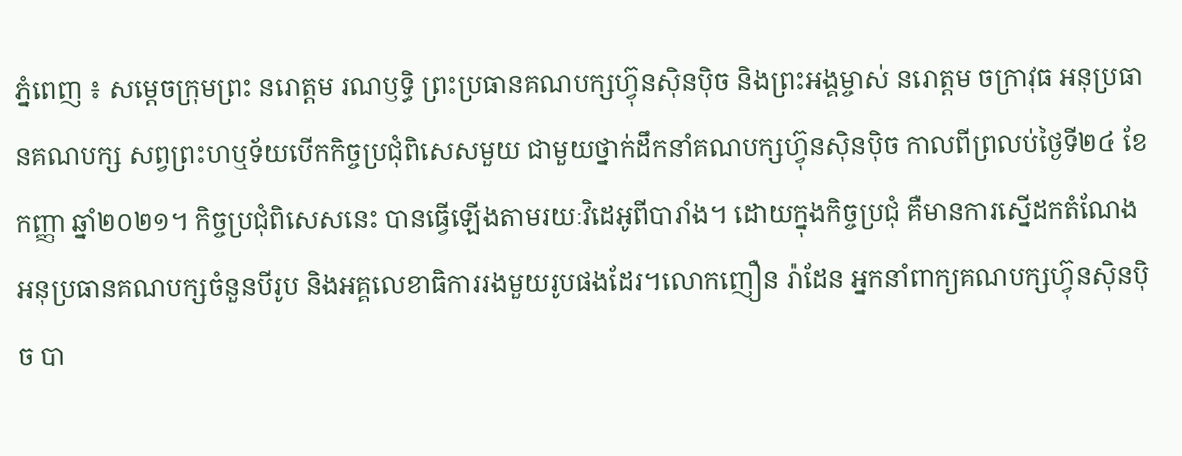ភ្នំពេញ ៖ សម្តេចក្រុមព្រះ នរោត្តម រណឫទ្ធិ ព្រះប្រធានគណបក្សហ៊្វុនស៊ិនប៉ិច និងព្រះអង្គម្ចាស់ នរោត្តម ចក្រាវុធ អនុប្រធានគណបក្ស សព្វព្រះហឬទ័យបើកកិច្ចប្រជុំពិសេសមួយ ជាមួយថ្នាក់ដឹកនាំគណបក្សហ៊្វុនស៊ិនប៉ិច កាលពីព្រលប់ថ្ងៃទី២៤ ខែកញ្ញា ឆ្នាំ២០២១។ កិច្ចប្រជុំពិសេសនេះ បានធ្វើឡើងតាមរយៈវិដេអូពីបារាំង។ ដោយក្នុងកិច្ចប្រជុំ គឺមានការស្នើដកតំណែងអនុប្រធានគណបក្សចំនួនបីរូប និងអគ្គលេខាធិការរងមួយរូបផងដែរ។លោកញឿន រ៉ាដែន អ្នកនាំពាក្យគណបក្សហ៊្វុនស៊ិនប៉ិច បា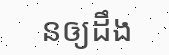នឲ្យដឹង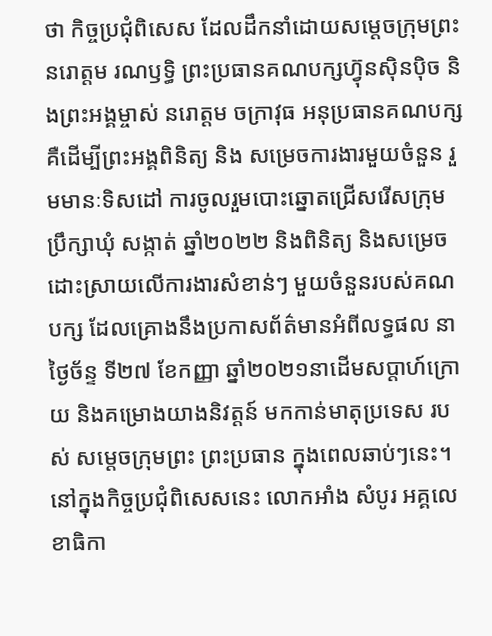ថា កិច្ចប្រជុំពិសេស ដែលដឹកនាំដោយសម្តេចក្រុមព្រះ នរោត្តម រណឫទ្ធិ ព្រះប្រធានគណបក្សហ៊្វុនស៊ិនប៉ិច និងព្រះអង្គម្ចាស់ នរោត្តម ចក្រាវុធ អនុប្រធានគណបក្ស គឺដើម្បីព្រះអង្គពិនិត្យ និង សម្រេចការងារមួយចំនួន រួមមានៈទិសដៅ ការចូលរួមបោះឆ្នោតជ្រើសរើសក្រុមប្រឹក្សាឃុំ សង្កាត់ ឆ្នាំ២០២២ និងពិនិត្យ និងសម្រេចដោះស្រាយលើការងារសំខាន់ៗ មួយចំនួនរបស់គណបក្ស ដែលគ្រោងនឹងប្រកាសព័ត៌មានអំពីលទ្ធផល នាថ្ងៃច័ន្ទ ទី២៧ ខែកញ្ញា ឆ្នាំ២០២១នាដើមសប្តាហ៍ក្រោយ និងគម្រោងយាងនិវត្តន៍ មកកាន់មាតុប្រទេស របស់ សម្តេចក្រុមព្រះ ព្រះប្រធាន ក្នុងពេលឆាប់ៗនេះ។នៅក្នុងកិច្ចប្រជុំពិសេសនេះ លោកអាំង សំបូរ អគ្គលេខាធិកា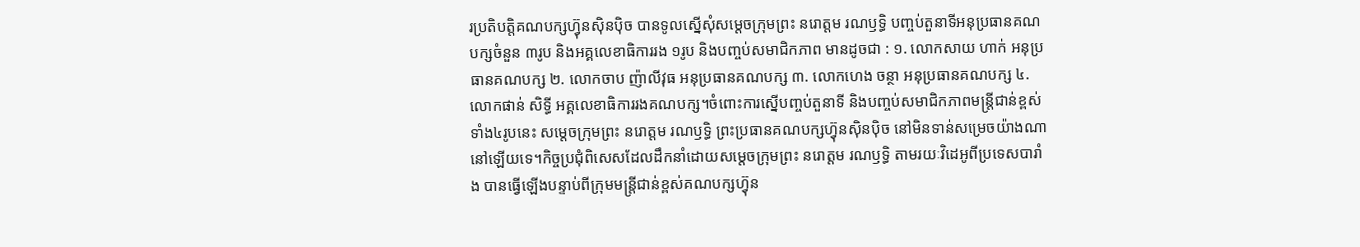រប្រតិបត្តិគណបក្សហ៊្វុនស៊ិនប៉ិច បានទូលស្នើសុំសម្ដេចក្រុមព្រះ នរោត្ដម រណឫទ្ធិ បញ្ចប់តួនាទីអនុប្រធានគណបក្សចំនួន ៣រូប និងអគ្គលេខាធិការរង ១រូប និងបញ្ចប់សមាជិកភាព មានដូចជា : ១. លោកសាយ ហាក់ អនុប្រធានគណបក្ស ២. លោកចាប ញ៉ាលីវុធ អនុប្រធានគណបក្ស ៣. លោកហេង ចន្ថា អនុប្រធានគណបក្ស ៤. លោកផាន់ សិទ្ធី អគ្គលេខាធិការរងគណបក្ស។ចំពោះការស្នើបញ្ចប់តួនាទី និងបញ្ចប់សមាជិកភាពមន្ត្រីជាន់ខ្ពស់ទាំង៤រូបនេះ សម្តេចក្រុមព្រះ នរោត្តម រណឫទ្ធិ ព្រះប្រធានគណបក្សហ៊្វុនស៊ិនប៉ិច នៅមិនទាន់សម្រេចយ៉ាងណានៅឡើយទេ។កិច្ចប្រជុំពិសេសដែលដឹកនាំដោយសម្តេចក្រុមព្រះ នរោត្តម រណឫទ្ធិ តាមរយៈវិដេអូពីប្រទេសបារាំង បានធ្វើឡើងបន្ទាប់ពីក្រុមមន្ត្រីជាន់ខ្ពស់គណបក្សហ៊្វុន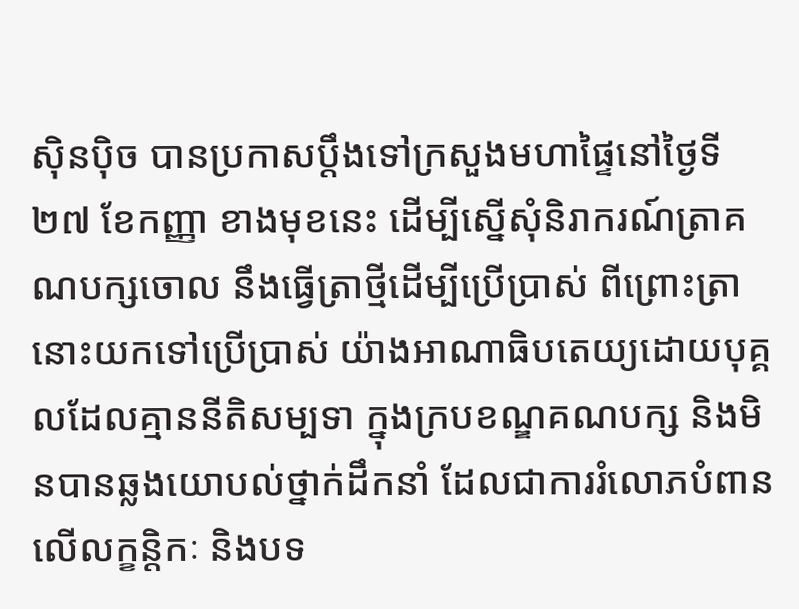ស៊ិនប៉ិច បានប្រកាសប្តឹងទៅក្រសួងមហាផ្ទៃនៅថ្ងៃទី២៧ ខែកញ្ញា ខាងមុខនេះ ដើម្បីស្នើសុំនិរាករណ៍ត្រាគណបក្សចោល នឹងធ្វើត្រាថ្មីដើម្បីប្រើប្រាស់ ពីព្រោះត្រានោះយកទៅប្រើប្រាស់ យ៉ាងអាណាធិបតេយ្យដោយបុគ្គលដែលគ្មាននីតិសម្បទា ក្នុងក្របខណ្ឌគណបក្ស និងមិនបានឆ្លងយោបល់ថ្នាក់ដឹកនាំ ដែលជាការរំលោភបំពានលើលក្ខន្តិកៈ និងបទ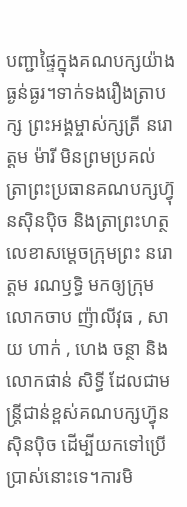បញ្ជាផ្ទៃក្នុងគណបក្សយ៉ាងធ្ងន់ធ្ងរ។ទាក់ទងរឿងត្រាបក្ស ព្រះអង្គម្ចាស់ក្សត្រី នរោត្តម ម៉ារី មិនព្រមប្រគល់ត្រាព្រះប្រធានគណបក្សហ៊្វុនស៊ិនប៉ិច និងត្រាព្រះហត្ថលេខាសម្តេចក្រុមព្រះ នរោត្តម រណឫទ្ធិ មកឲ្យក្រុមលោកចាប ញ៉ាលីវុធ , សាយ ហាក់ , ហេង ចន្ថា និងលោកផាន់ សិទ្ធី ដែលជាមន្ត្រីជាន់ខ្ពស់គណបក្សហ៊្វុនស៊ិនប៉ិច ដើម្បីយកទៅប្រើប្រាស់នោះទេ។ការមិ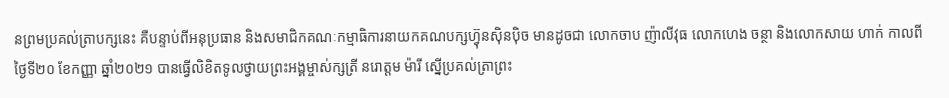នព្រមប្រគល់ត្រាបក្សនេះ គឺបន្ទាប់ពីអនុប្រធាន និងសមាជិកគណៈកម្មាធិការនាយកគណបក្សហ៊្វុនស៊ិនប៉ិច មានដូចជា លោកចាប ញ៉ាលីវុធ លោកហេង ចន្ថា និងលោកសាយ ហាក់ កាលពីថ្ងៃទី២០ ខែកញ្ញា ឆ្នាំ២០២១ បានធ្វើលិខិតទូលថ្វាយព្រះអង្គម្ចាស់ក្សត្រី នរោត្តម ម៉ារី ស្នើប្រគល់ត្រាព្រះ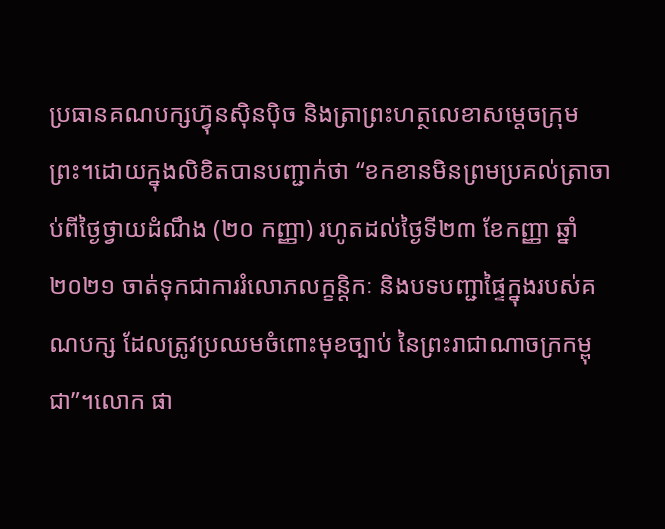ប្រធានគណបក្សហ៊្វុនស៊ិនប៉ិច និងត្រាព្រះហត្ថលេខាសម្តេចក្រុមព្រះ។ដោយក្នុងលិខិតបានបញ្ជាក់ថា “ខកខានមិនព្រមប្រគល់ត្រាចាប់ពីថ្ងៃថ្វាយដំណឹង (២០ កញ្ញា) រហូតដល់ថ្ងៃទី២៣ ខែកញ្ញា ឆ្នាំ២០២១ ចាត់ទុកជាការរំលោភលក្ខន្តិកៈ និងបទបញ្ជាផ្ទៃក្នុងរបស់គណបក្ស ដែលត្រូវប្រឈមចំពោះមុខច្បាប់ នៃព្រះរាជាណាចក្រកម្ពុជា”។លោក ផា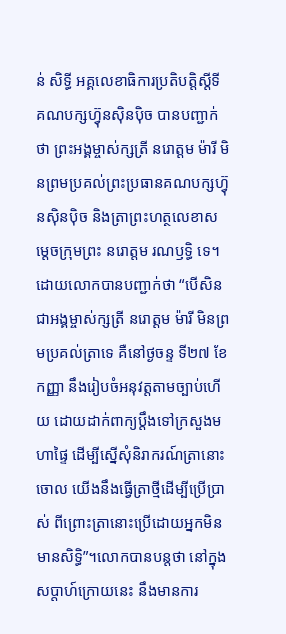ន់ សិទ្ធី អគ្គលេខាធិការប្រតិបត្តិស្តីទី គណបក្សហ៊្វុនស៊ិនប៉ិច បានបញ្ជាក់ថា ព្រះអង្គម្ចាស់ក្សត្រី នរោត្តម ម៉ារី មិនព្រមប្រគល់ព្រះប្រធានគណបក្សហ៊្វុនស៊ិនប៉ិច និងត្រាព្រះហត្ថលេខាសម្តេចក្រុមព្រះ នរោត្តម រណឫទ្ធិ ទេ។ដោយលោកបានបញ្ជាក់ថា “បើសិនជាអង្គម្ចាស់ក្សត្រី នរោត្តម ម៉ារី មិនព្រមប្រគល់ត្រាទេ គឺនៅថ្ងចន្ទ ទី២៧ ខែកញ្ញា នឹងរៀបចំអនុវត្តតាមច្បាប់ហើយ ដោយដាក់ពាក្យប្តឹងទៅក្រសួងមហាផ្ទៃ ដើម្បីស្នើសុំនិរាករណ៍ត្រានោះចោល យើងនឹងធ្វើត្រាថ្មីដើម្បីប្រើប្រាស់ ពីព្រោះត្រានោះប្រើដោយអ្នកមិនមានសិទ្ធិ”។លោកបានបន្តថា នៅក្នុងសប្តាហ៍ក្រោយនេះ នឹងមានការ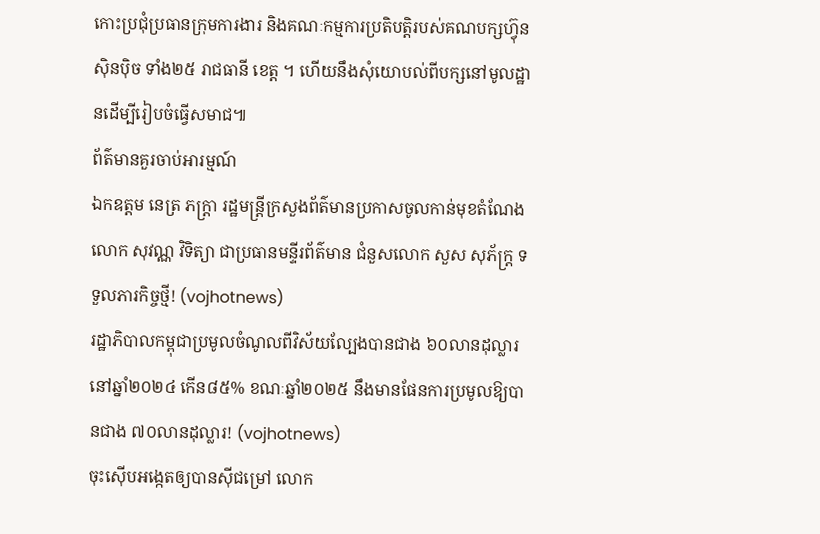កោះប្រជុំប្រធានក្រុមការងារ និងគណៈកម្មការប្រតិបត្តិរបស់គណបក្សហ៊្វុនស៊ិនប៉ិច ទាំង២៥ រាជធានី ខេត្ត ។ ហើយនឹងសុំយោបល់ពីបក្សនៅមូលដ្ឋានដើម្បីរៀបចំធ្វើសមាជ៕
ព័ត៌មានគួរចាប់អារម្មណ៍
ឯកឧត្តម នេត្រ ភក្ត្រា រដ្ឋមន្ត្រីក្រសួងព័ត៌មានប្រកាសចូលកាន់មុខតំណែងលោក សុវណ្ណ វិទិត្យា ជាប្រធានមន្ទីរព័ត៌មាន ជំនួសលោក សួស សុភ័ក្រ្ត ទទួលភារកិច្ចថ្មី! (vojhotnews)
រដ្ឋាភិបាលកម្ពុជាប្រមូលចំណូលពីវិស័យល្បែងបានជាង ៦០លានដុល្លារ នៅឆ្នាំ២០២៤ កើន៨៥% ខណៈឆ្នាំ២០២៥ នឹងមានផែនការប្រមូលឱ្យបានជាង ៧០លានដុល្លារ! (vojhotnews)
ចុះស៊ើបអង្កេតឲ្យបានសុីជម្រៅ លោក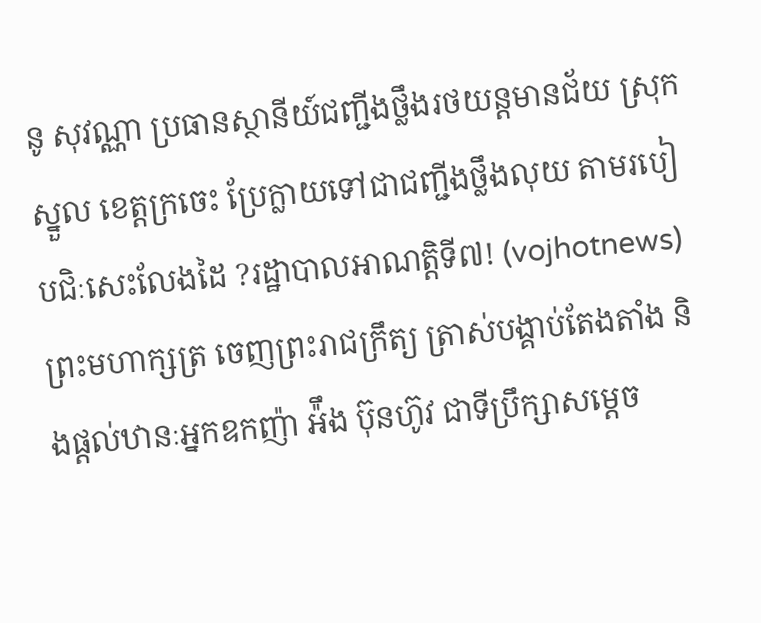នូ សុវណ្ណា ប្រធានស្ថានីយ៍ជញ្ជីងថ្លឹងរថយន្តមានជ័យ ស្រុកស្នួល ខេត្តក្រចេះ ប្រែក្លាយទៅជាជញ្ជីងថ្លឹងលុយ តាមរបៀបជិៈសេះលែងដៃ ?រដ្ឋាបាលអាណត្តិទី៧! (vojhotnews)
ព្រះមហាក្សត្រ ចេញព្រះរាជក្រឹត្យ ត្រាស់បង្គាប់តែងតាំង និងផ្ដល់ឋានៈអ្នកឧកញ៉ា អ៉ឹង ប៊ុនហ៊ូវ ជាទីប្រឹក្សាសម្ដេច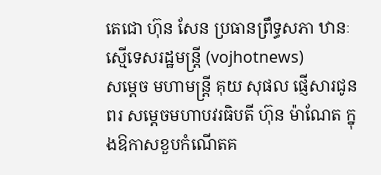តេជោ ហ៊ុន សែន ប្រធានព្រឹទ្ធសភា ឋានៈស្មើទេសរដ្ឋមន្ដ្រី (vojhotnews)
សម្តេច មហាមន្ត្រី គុយ សុផល ផ្ញើសារជូនពរ សម្តេចមហាបវរធិបតី ហ៊ុន ម៉ាណែត ក្នុងឱកាសខួបកំណើតគ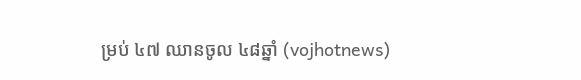ម្រប់ ៤៧ ឈានចូល ៤៨ឆ្នាំ (vojhotnews)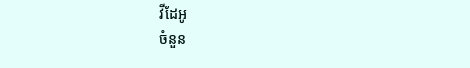វីដែអូ
ចំនួន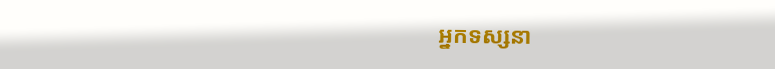អ្នកទស្សនា